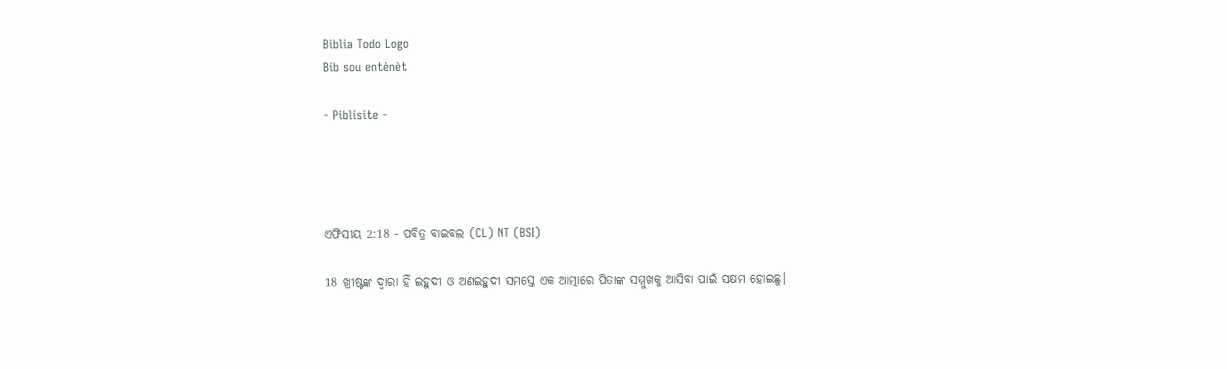Biblia Todo Logo
Bib sou entènèt

- Piblisite -




ଏଫିସୀୟ 2:18 - ପବିତ୍ର ବାଇବଲ (CL) NT (BSI)

18 ଖ୍ରୀଷ୍ଟଙ୍କ ଦ୍ୱାରା ହିଁ ଇହୁଦୀ ଓ ଅଣଇହୁଦୀ ସମସ୍ତେ ଏକ ଆତ୍ମାରେ ପିତାଙ୍କ ସମ୍ମୁଖକୁ ଆସିବା ପାଇଁ ସକ୍ଷମ ହୋଇଛୁ।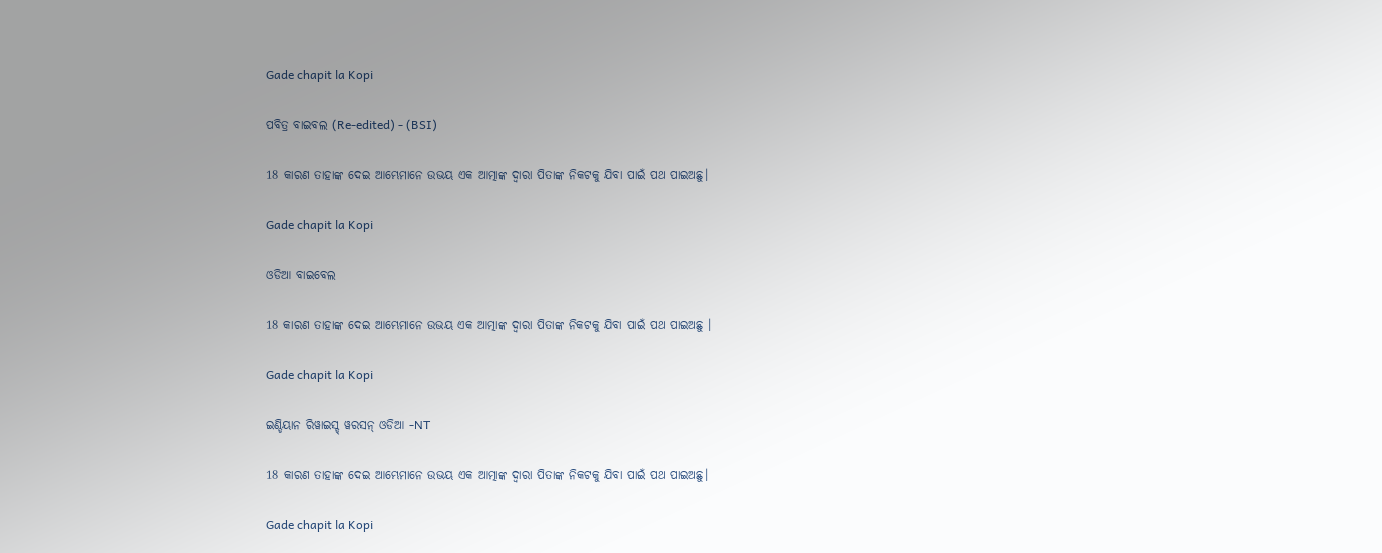Gade chapit la Kopi

ପବିତ୍ର ବାଇବଲ (Re-edited) - (BSI)

18 କାରଣ ତାହାଙ୍କ ଦେଇ ଆମ୍ଭେମାନେ ଉଭୟ ଏକ ଆତ୍ମାଙ୍କ ଦ୍ଵାରା ପିତାଙ୍କ ନିକଟକୁ ଯିବା ପାଇଁ ପଥ ପାଇଅଛୁ।

Gade chapit la Kopi

ଓଡିଆ ବାଇବେଲ

18 କାରଣ ତାହାଙ୍କ ଦେଇ ଆମ୍ଭେମାନେ ଉଭୟ ଏକ ଆତ୍ମାଙ୍କ ଦ୍ୱାରା ପିତାଙ୍କ ନିକଟକୁ ଯିବା ପାଇଁ ପଥ ପାଇଅଛୁ ।

Gade chapit la Kopi

ଇଣ୍ଡିୟାନ ରିୱାଇସ୍ଡ୍ ୱରସନ୍ ଓଡିଆ -NT

18 କାରଣ ତାହାଙ୍କ ଦେଇ ଆମ୍ଭେମାନେ ଉଭୟ ଏକ ଆତ୍ମାଙ୍କ ଦ୍ୱାରା ପିତାଙ୍କ ନିକଟକୁ ଯିବା ପାଇଁ ପଥ ପାଇଅଛୁ।

Gade chapit la Kopi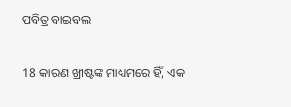ପବିତ୍ର ବାଇବଲ

18 କାରଣ ଖ୍ରୀଷ୍ଟଙ୍କ ମାଧ୍ୟମରେ ହିଁ, ଏକ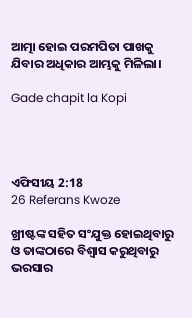ଆତ୍ମା ହୋଇ ପରମପିତା ପାଖକୁ ଯିବାର ଅଧିକାର ଆମ୍ଭକୁ ମିଳିଲା।

Gade chapit la Kopi




ଏଫିସୀୟ 2:18
26 Referans Kwoze

ଖ୍ରୀଷ୍ଟଙ୍କ ସହିତ ସଂଯୁକ୍ତ ହୋଇଥିବାରୁ ଓ ତାଙ୍କଠାରେ ବିଶ୍ୱାସ କରୁଥିବାରୁ ଭରସାର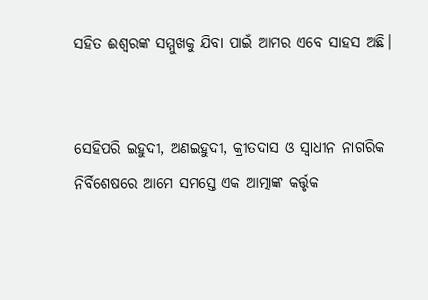ସହିତ ଈଶ୍ୱରଙ୍କ ସମ୍ମୁଖକୁ ଯିବା ପାଇଁ ଆମର ଏବେ ସାହସ ଅଛି।


ସେହିପରି ଇହୁଦୀ, ଅଣଇହୁଦୀ, କ୍ରୀତଦାସ ଓ ସ୍ୱାଧୀନ ନାଗରିକ ନିର୍ବିଶେଷରେ ଆମେ ସମସ୍ତେ ଏକ ଆତ୍ମାଙ୍କ କର୍ତ୍ତୃକ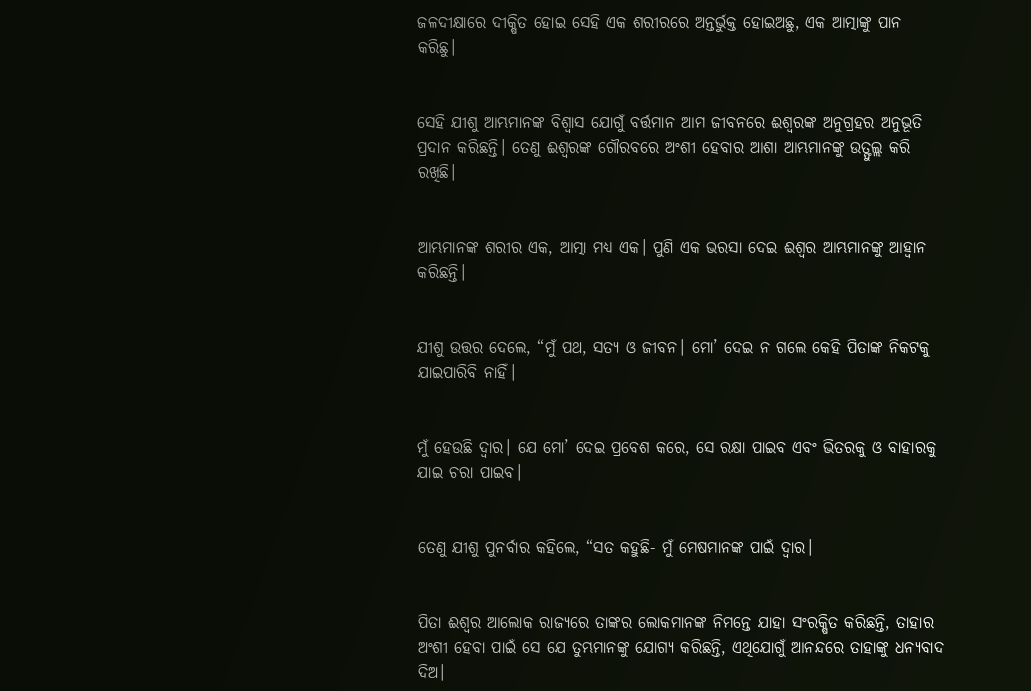ଜଳଦୀକ୍ଷାରେ ଦୀକ୍ଷିତ ହୋଇ ସେହି ଏକ ଶରୀରରେ ଅନ୍ତର୍ଭୁକ୍ତ ହୋଇଅଛୁ, ଏକ ଆତ୍ମାଙ୍କୁ ପାନ କରିଛୁ।


ସେହି ଯୀଶୁ ଆମ୍ଭମାନଙ୍କ ବିଶ୍ୱାସ ଯୋଗୁଁ ବର୍ତ୍ତମାନ ଆମ ଜୀବନରେ ଈଶ୍ୱରଙ୍କ ଅନୁଗ୍ରହର ଅନୁଭୂତି ପ୍ରଦାନ କରିଛନ୍ତି। ତେଣୁ ଈଶ୍ୱରଙ୍କ ଗୌରବରେ ଅଂଶୀ ହେବାର ଆଶା ଆମ୍ଭମାନଙ୍କୁ ଉତ୍ଫୁଲ୍ଲ କରି ରଖିଛି।


ଆମ୍ଭମାନଙ୍କ ଶରୀର ଏକ, ଆତ୍ମା ମଧ୍ୟ ଏକ। ପୁଣି ଏକ ଭରସା ଦେଇ ଈଶ୍ୱର ଆମ୍ଭମାନଙ୍କୁ ଆହ୍ୱାନ କରିଛନ୍ତି।


ଯୀଶୁ ଉତ୍ତର ଦେଲେ, “ମୁଁ ପଥ, ସତ୍ୟ ଓ ଜୀବନ। ମୋ’ ଦେଇ ନ ଗଲେ କେହି ପିତାଙ୍କ ନିକଟକୁ ଯାଇପାରିବି ନାହିଁ।


ମୁଁ ହେଉଛି ଦ୍ୱାର। ଯେ ମୋ’ ଦେଇ ପ୍ରବେଶ କରେ, ସେ ରକ୍ଷା ପାଇବ ଏବଂ ଭିତରକୁ ଓ ବାହାରକୁ ଯାଇ ଚରା ପାଇବ।


ତେଣୁ ଯୀଶୁ ପୁନର୍ବାର କହିଲେ, “ସତ କହୁଛି- ମୁଁ ମେଷମାନଙ୍କ ପାଇଁ ଦ୍ୱାର।


ପିତା ଈଶ୍ୱର ଆଲୋକ ରାଜ୍ୟରେ ତାଙ୍କର ଲୋକମାନଙ୍କ ନିମନ୍ତେ ଯାହା ସଂରକ୍ଷିତ କରିଛନ୍ତି, ତାହାର ଅଂଶୀ ହେବା ପାଇଁ ସେ ଯେ ତୁମ୍ଭମାନଙ୍କୁ ଯୋଗ୍ୟ କରିଛନ୍ତି, ଏଥିଯୋଗୁଁ ଆନନ୍ଦରେ ତାହାଙ୍କୁ ଧନ୍ୟବାଦ ଦିଅ।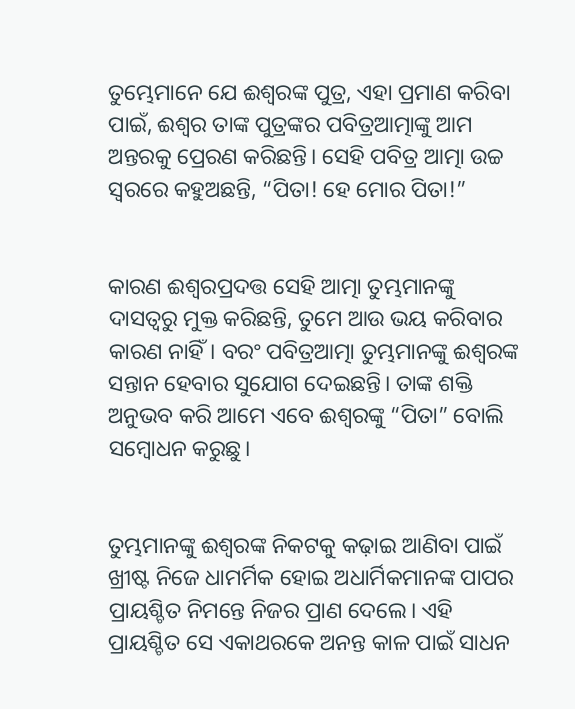ତୁମ୍ଭେମାନେ ଯେ ଈଶ୍ୱରଙ୍କ ପୁତ୍ର, ଏହା ପ୍ରମାଣ କରିବା ପାଇଁ, ଈଶ୍ୱର ତାଙ୍କ ପୁତ୍ରଙ୍କର ପବିତ୍ରଆତ୍ମାଙ୍କୁ ଆମ ଅନ୍ତରକୁ ପ୍ରେରଣ କରିଛନ୍ତି। ସେହି ପବିତ୍ର ଆତ୍ମା ଉଚ୍ଚ ସ୍ୱରରେ କହୁଅଛନ୍ତି, “ପିତା! ହେ ମୋର ପିତା!”


କାରଣ ଈଶ୍ୱରପ୍ରଦତ୍ତ ସେହି ଆତ୍ମା ତୁମ୍ଭମାନଙ୍କୁ ଦାସତ୍ୱରୁ ମୁକ୍ତ କରିଛନ୍ତି, ତୁମେ ଆଉ ଭୟ କରିବାର କାରଣ ନାହିଁ। ବରଂ ପବିତ୍ରଆତ୍ମା ତୁମ୍ଭମାନଙ୍କୁ ଈଶ୍ୱରଙ୍କ ସନ୍ତାନ ହେବାର ସୁଯୋଗ ଦେଇଛନ୍ତି। ତାଙ୍କ ଶକ୍ତି ଅନୁଭବ କରି ଆମେ ଏବେ ଈଶ୍ୱରଙ୍କୁ “ପିତା” ବୋଲି ସମ୍ବୋଧନ କରୁଛୁ।


ତୁମ୍ଭମାନଙ୍କୁ ଈଶ୍ୱରଙ୍କ ନିକଟକୁ କଢ଼ାଇ ଆଣିବା ପାଇଁ ଖ୍ରୀଷ୍ଟ ନିଜେ ଧାମର୍ମିକ ହୋଇ ଅଧାର୍ମିକମାନଙ୍କ ପାପର ପ୍ରାୟଶ୍ଚିତ ନିମନ୍ତେ ନିଜର ପ୍ରାଣ ଦେଲେ। ଏହି ପ୍ରାୟଶ୍ଚିତ ସେ ଏକାଥରକେ ଅନନ୍ତ କାଳ ପାଇଁ ସାଧନ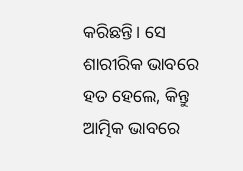କରିଛନ୍ତି। ସେ ଶାରୀରିକ ଭାବରେ ହତ ହେଲେ, କିନ୍ତୁ ଆତ୍ମିକ ଭାବରେ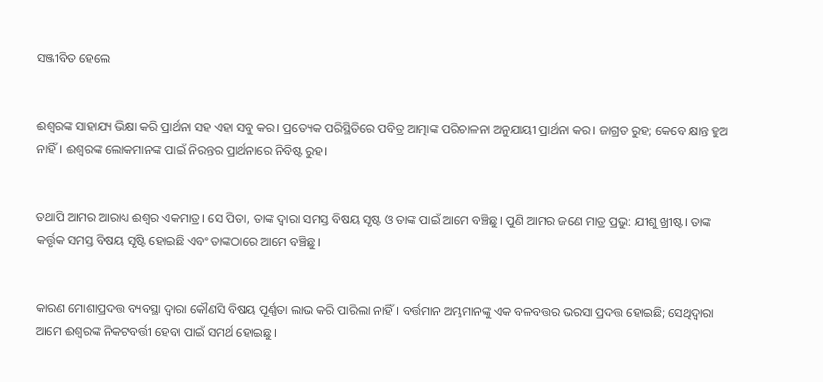ସଞ୍ଜୀବିତ ହେଲେ


ଈଶ୍ୱରଙ୍କ ସାହାଯ୍ୟ ଭିକ୍ଷା କରି ପ୍ରାର୍ଥନା ସହ ଏହା ସବୁ କର। ପ୍ରତ୍ୟେକ ପରିସ୍ଥିତିରେ ପବିତ୍ର ଆତ୍ମାଙ୍କ ପରିଚାଳନା ଅନୁଯାୟୀ ପ୍ରାର୍ଥନା କର। ଜାଗ୍ରତ ରୁହ; କେବେ କ୍ଷାନ୍ତ ହୁଅ ନାହିଁ। ଈଶ୍ୱରଙ୍କ ଲୋକମାନଙ୍କ ପାଇଁ ନିରନ୍ତର ପ୍ରାର୍ଥନାରେ ନିବିଷ୍ଟ ରୁହ।


ତଥାପି ଆମର ଆରାଧ୍ୟ ଈଶ୍ୱର ଏକମାତ୍ର। ସେ ପିତା, ତାଙ୍କ ଦ୍ୱାରା ସମସ୍ତ ବିଷୟ ସୃଷ୍ଟ ଓ ତାଙ୍କ ପାଇଁ ଆମେ ବଞ୍ଚିଛୁ। ପୁଣି ଆମର ଜଣେ ମାତ୍ର ପ୍ରଭୁ: ଯୀଶୁ ଖ୍ରୀଷ୍ଟ। ତାଙ୍କ କର୍ତ୍ତୃକ ସମସ୍ତ ବିଷୟ ସୃଷ୍ଟି ହୋଇଛି ଏବଂ ତାଙ୍କଠାରେ ଆମେ ବଞ୍ଚିଛୁ।


କାରଣ ମୋଶାପ୍ରଦତ୍ତ ବ୍ୟବସ୍ଥା ଦ୍ୱାରା କୌଣସି ବିଷୟ ପୂର୍ଣ୍ଣତା ଲାଭ କରି ପାରିଲା ନାହିଁ। ବର୍ତ୍ତମାନ ଅମ୍ଭମାନଙ୍କୁ ଏକ ବଳବତ୍ତର ଭରସା ପ୍ରଦତ୍ତ ହୋଇଛି; ସେଥିଦ୍ୱାରା ଆମେ ଈଶ୍ୱରଙ୍କ ନିକଟବର୍ତ୍ତୀ ହେବା ପାଇଁ ସମର୍ଥ ହୋଇଛୁ।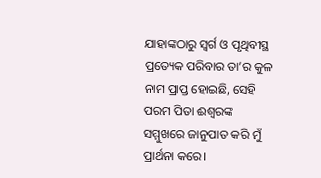ଯାହାଙ୍କଠାରୁ ସ୍ୱର୍ଗ ଓ ପୃଥିବୀସ୍ଥ ପ୍ରତ୍ୟେକ ପରିବାର ତା’ର କୁଳ ନାମ ପ୍ରାପ୍ତ ହୋଇଛି, ସେହି ପରମ ପିତା ଈଶ୍ୱରଙ୍କ ସମ୍ମୁଖରେ ଜାନୁପାତ କରି ମୁଁ ପ୍ରାର୍ଥନା କରେ।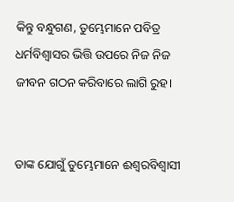କିନ୍ତୁ ବନ୍ଧୁଗଣ, ତୁମ୍ଭେମାନେ ପବିତ୍ର ଧର୍ମବିଶ୍ୱାସର ଭିତ୍ତି ଉପରେ ନିଜ ନିଜ ଜୀବନ ଗଠନ କରିବାରେ ଲାଗି ରୁହ।


ତାଙ୍କ ଯୋଗୁଁ ତୁମ୍ଭେମାନେ ଈଶ୍ୱରବିଶ୍ୱାସୀ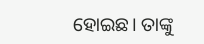ହୋଇଛ। ତାଙ୍କୁ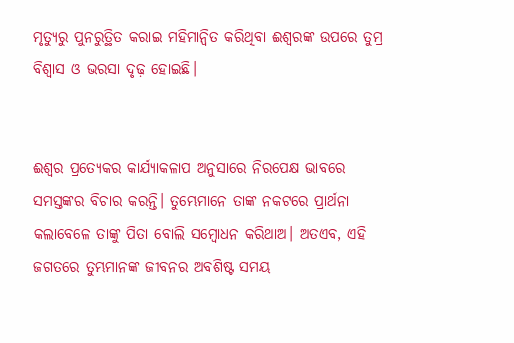ମୃତ୍ୟୁରୁ ପୁନରୁତ୍ଥିତ କରାଇ ମହିମାନ୍ୱିତ କରିଥିବା ଈଶ୍ୱରଙ୍କ ଉପରେ ତୁମ୍ର ବିଶ୍ୱାସ ଓ ଭରସା ଦୃଢ଼ ହୋଇଛି।


ଈଶ୍ୱର ପ୍ରତ୍ୟେକର କାର୍ଯ୍ୟାକଳାପ ଅନୁସାରେ ନିରପେକ୍ଷ ଭାବରେ ସମସ୍ତଙ୍କର ବିଚାର କରନ୍ତି। ତୁମ୍ଭେମାନେ ତାଙ୍କ ନକଟରେ ପ୍ରାର୍ଥନା କଲାବେଳେ ତାଙ୍କୁ ପିତା ବୋଲି ସମ୍ବୋଧନ କରିଥାଅ। ଅତଏବ, ଏହି ଜଗତରେ ତୁମ୍ଭମାନଙ୍କ ଜୀବନର ଅବଶିଷ୍ଟ ସମୟ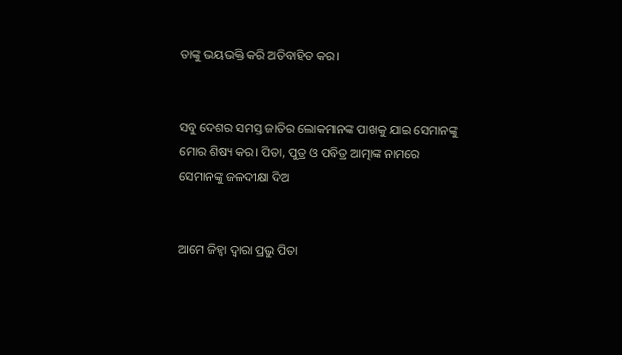ତାଙ୍କୁ ଭୟଭକ୍ତି କରି ଅତିବାହିତ କର।


ସବୁ ଦେଶର ସମସ୍ତ ଜାତିର ଲୋକମାନଙ୍କ ପାଖକୁ ଯାଇ ସେମାନଙ୍କୁ ମୋର ଶିଷ୍ୟ କର। ପିତା, ପୁତ୍ର ଓ ପବିତ୍ର ଆତ୍ମାଙ୍କ ନାମରେ ସେମାନଙ୍କୁ ଜଳଦୀକ୍ଷା ଦିଅ


ଆମେ ଜିହ୍ୱା ଦ୍ୱାରା ପ୍ରଭୁ ପିତା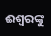ଈଶ୍ୱରଙ୍କୁ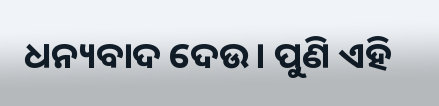ଧନ୍ୟବାଦ ଦେଉ। ପୁଣି ଏହି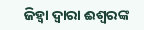ଜିହ୍ୱା ଦ୍ୱାରା ଈଶ୍ୱରଙ୍କ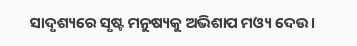ସାଦୃଶ୍ୟରେ ସୃଷ୍ଟ ମନୁଷ୍ୟକୁ ଅଭିଶାପ ମଓ୍ୟ ଦେଉ।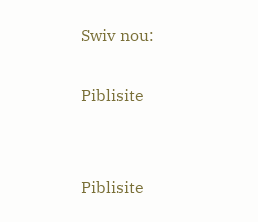Swiv nou:

Piblisite


Piblisite